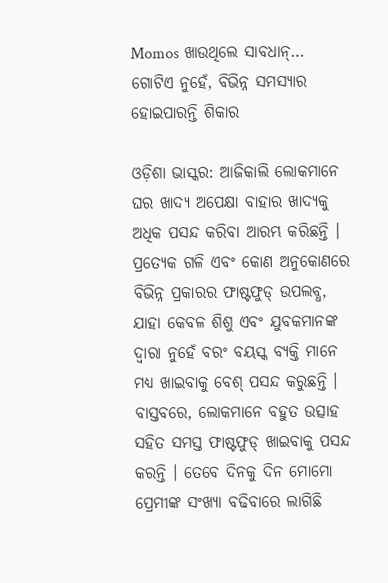Momos ଖାଉଥିଲେ ସାବଧାନ୍… ଗୋଟିଏ ନୁହେଁ, ବିଭିନ୍ନ ସମସ୍ୟାର ହୋଇପାରନ୍ତି ଶିକାର

ଓଡ଼ିଶା ଭାସ୍କର: ଆଜିକାଲି ଲୋକମାନେ ଘର ଖାଦ୍ୟ ଅପେକ୍ଷା ବାହାର ଖାଦ୍ୟକୁ ଅଧିକ ପସନ୍ଦ କରିବା ଆରମ୍ଭ କରିଛନ୍ତି । ପ୍ରତ୍ୟେକ ଗଳି ଏବଂ କୋଣ ଅନୁକୋଣରେ ବିଭିନ୍ନ ପ୍ରକାରର ଫାଷ୍ଟଫୁଡ୍ ଉପଲବ୍ଧ, ଯାହା କେବଳ ଶିଶୁ ଏବଂ ଯୁବକମାନଙ୍କ ଦ୍ୱାରା ନୁହେଁ ବରଂ ବୟସ୍କ ବ୍ୟକ୍ତି ମାନେ ମଧ୍ୟ ଖାଇବାକୁ ବେଶ୍ ପସନ୍ଦ କରୁଛନ୍ତି । ବାସ୍ତବରେ, ଲୋକମାନେ ବହୁତ ଉତ୍ସାହ ସହିତ ସମସ୍ତ ଫାଷ୍ଟଫୁଡ୍ ଖାଇବାକୁ ପସନ୍ଦ କରନ୍ତି । ତେବେ ଦିନକୁ ଦିନ ମୋମୋ ପ୍ରେମୀଙ୍କ ସଂଖ୍ୟା ବଢିବାରେ ଲାଗିଛି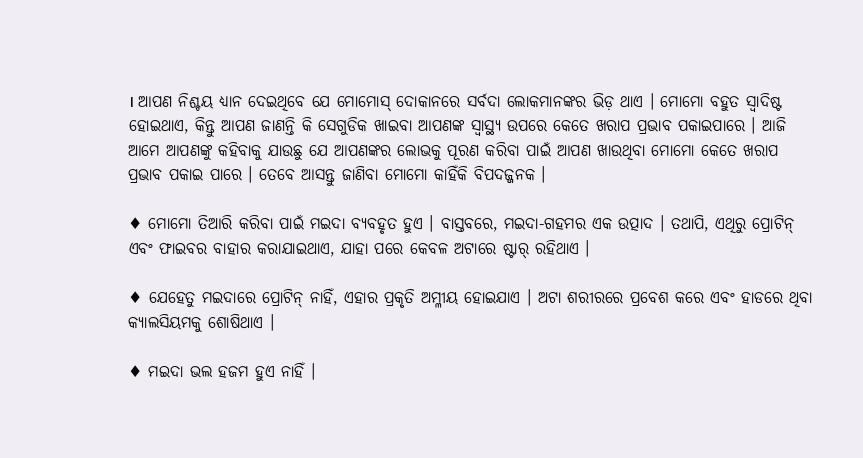। ଆପଣ ନିଶ୍ଚୟ ଧ୍ୟାନ ଦେଇଥିବେ ଯେ ମୋମୋସ୍ ଦୋକାନରେ ସର୍ବଦା ଲୋକମାନଙ୍କର ଭିଡ଼ ଥାଏ । ମୋମୋ ବହୁତ ସ୍ୱାଦିଷ୍ଟ ହୋଇଥାଏ, କିନ୍ତୁ ଆପଣ ଜାଣନ୍ତି କି ସେଗୁଡିକ ଖାଇବା ଆପଣଙ୍କ ସ୍ୱାସ୍ଥ୍ୟ ଉପରେ କେତେ ଖରାପ ପ୍ରଭାବ ପକାଇପାରେ । ଆଜି ଆମେ ଆପଣଙ୍କୁ କହିବାକୁ ଯାଉଛୁ ଯେ ଆପଣଙ୍କର ଲୋଭକୁ ପୂରଣ କରିବା ପାଇଁ ଆପଣ ଖାଉଥିବା ମୋମୋ କେତେ ଖରାପ ପ୍ରଭାବ ପକାଇ ପାରେ । ତେବେ ଆସନ୍ତୁ ଜାଣିବା ମୋମୋ କାହିଁକି ବିପଦଜ୍ଜନକ ।

♦ ମୋମୋ ତିଆରି କରିବା ପାଇଁ ମଇଦା ବ୍ୟବହୃତ ହୁଏ । ବାସ୍ତବରେ, ମଇଦା-ଗହମର ଏକ ଉତ୍ପାଦ । ତଥାପି, ଏଥିରୁ ପ୍ରୋଟିନ୍ ଏବଂ ଫାଇବର ବାହାର କରାଯାଇଥାଏ, ଯାହା ପରେ କେବଳ ଅଟାରେ ଷ୍ଟାର୍ ରହିଥାଏ ।

♦ ଯେହେତୁ ମଇଦାରେ ପ୍ରୋଟିନ୍ ନାହିଁ, ଏହାର ପ୍ରକୃତି ଅମ୍ଳୀୟ ହୋଇଯାଏ । ଅଟା ଶରୀରରେ ପ୍ରବେଶ କରେ ଏବଂ ହାଡରେ ଥିବା କ୍ୟାଲସିୟମକୁ ଶୋଷିଥାଏ ।

♦ ମଇଦା ଭଲ ହଜମ ହୁଏ ନାହିଁ ।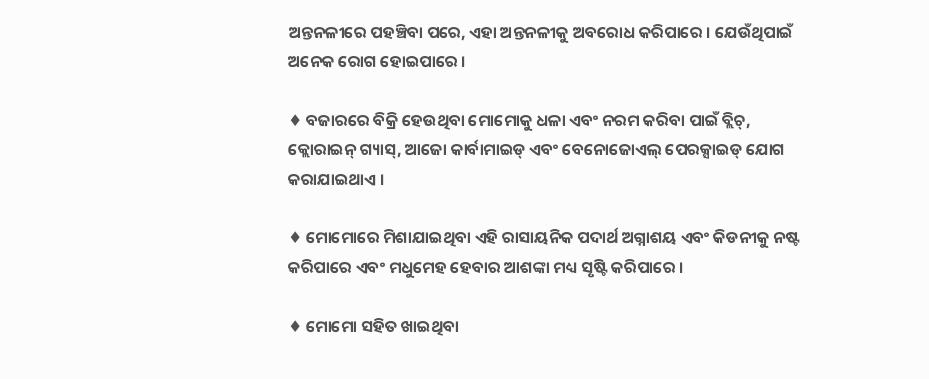ଅନ୍ତନଳୀରେ ପହଞ୍ଚିବା ପରେ, ଏହା ଅନ୍ତନଳୀକୁ ଅବରୋଧ କରିପାରେ । ଯେଉଁଥିପାଇଁ ଅନେକ ରୋଗ ହୋଇପାରେ ।

♦ ବଜାରରେ ବିକ୍ରି ହେଉଥିବା ମୋମୋକୁ ଧଳା ଏବଂ ନରମ କରିବା ପାଇଁ ବ୍ଲିଚ୍, କ୍ଲୋରାଇନ୍ ଗ୍ୟାସ୍, ଆଜୋ କାର୍ବାମାଇଡ୍ ଏବଂ ବେନୋଜୋଏଲ୍ ପେରକ୍ସାଇଡ୍ ଯୋଗ କରାଯାଇଥାଏ ।

♦ ମୋମୋରେ ମିଶାଯାଇଥିବା ଏହି ରାସାୟନିକ ପଦାର୍ଥ ଅଗ୍ନାଶୟ ଏବଂ କିଡନୀକୁ ନଷ୍ଟ କରିପାରେ ଏବଂ ମଧୁମେହ ହେବାର ଆଶଙ୍କା ମଧ୍ୟ ସୃଷ୍ଟି କରିପାରେ ।

♦ ମୋମୋ ସହିତ ଖାଇଥିବା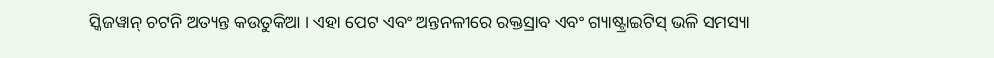ସ୍କିଜୱାନ୍ ଚଟନି ଅତ୍ୟନ୍ତ କଉତୁକିଆ । ଏହା ପେଟ ଏବଂ ଅନ୍ତନଳୀରେ ରକ୍ତସ୍ରାବ ଏବଂ ଗ୍ୟାଷ୍ଟ୍ରାଇଟିସ୍ ଭଳି ସମସ୍ୟା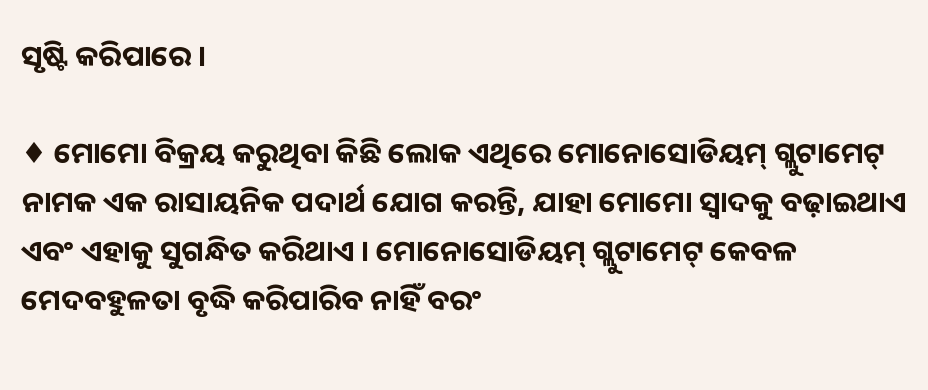ସୃଷ୍ଟି କରିପାରେ ।

♦ ମୋମୋ ବିକ୍ରୟ କରୁଥିବା କିଛି ଲୋକ ଏଥିରେ ମୋନୋସୋଡିୟମ୍ ଗ୍ଲୁଟାମେଟ୍ ନାମକ ଏକ ରାସାୟନିକ ପଦାର୍ଥ ଯୋଗ କରନ୍ତି, ଯାହା ମୋମୋ ସ୍ୱାଦକୁ ବଢ଼ାଇଥାଏ ଏବଂ ଏହାକୁ ସୁଗନ୍ଧିତ କରିଥାଏ । ମୋନୋସୋଡିୟମ୍ ଗ୍ଲୁଟାମେଟ୍ କେବଳ ମେଦବହୁଳତା ବୃଦ୍ଧି କରିପାରିବ ନାହିଁ ବରଂ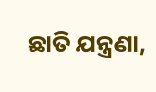ଛାତି ଯନ୍ତ୍ରଣା,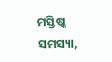ମସ୍ତିଷ୍କ ସମସ୍ୟା,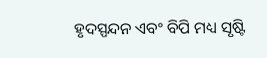ହୃଦସ୍ପନ୍ଦନ ଏବଂ ବିପି ମଧ୍ୟ ସୃଷ୍ଟି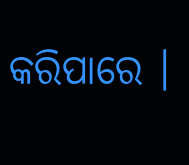କରିପାରେ ।